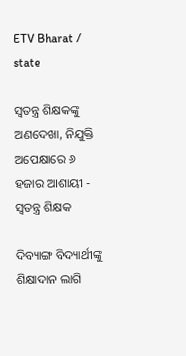ETV Bharat / state

ସ୍ଵତନ୍ତ୍ର ଶିକ୍ଷକଙ୍କୁ ଅଣଦେଖା, ନିଯୁକ୍ତି ଅପେକ୍ଷାରେ ୬ ହଜାର ଆଶାୟୀ - ସ୍ବତନ୍ତ୍ର ଶିକ୍ଷକ

ଦିବ୍ୟାଙ୍ଗ ବିଦ୍ୟାର୍ଥୀଙ୍କୁ ଶିକ୍ଷାଦାନ ଲାଗି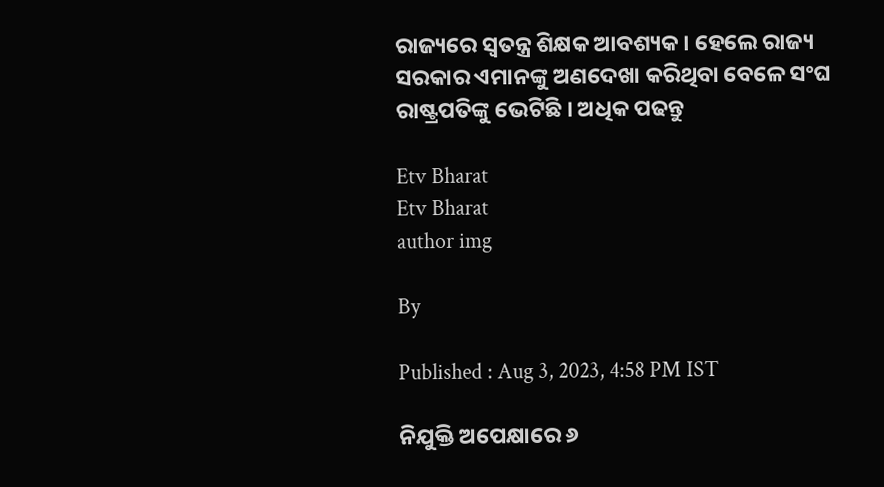ରାଜ୍ୟରେ ସ୍ବତନ୍ତ୍ର ଶିକ୍ଷକ ଆବଶ୍ୟକ । ହେଲେ ରାଜ୍ୟ ସରକାର ଏମାନଙ୍କୁ ଅଣଦେଖା କରିଥିବା ବେଳେ ସଂଘ ରାଷ୍ଟ୍ରପତିଙ୍କୁ ଭେଟିଛି । ଅଧିକ ପଢନ୍ତୁ

Etv Bharat
Etv Bharat
author img

By

Published : Aug 3, 2023, 4:58 PM IST

ନିଯୁକ୍ତି ଅପେକ୍ଷାରେ ୬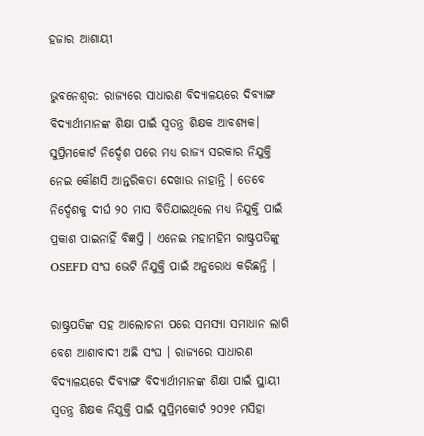ହଜାର ଆଶାୟୀ

ଭୁବନେଶ୍ବର: ରାଜ୍ୟରେ ସାଧାରଣ ବିଦ୍ୟାଳୟରେ ଦିବ୍ୟାଙ୍ଗ ବିଦ୍ୟାର୍ଥୀମାନଙ୍କ ଶିକ୍ଷା ପାଇଁ ସ୍ବତନ୍ତ୍ର ଶିକ୍ଷକ ଆବଶ୍ୟକ। ସୁପ୍ରିମକୋର୍ଟ ନିର୍ଦ୍ଦେଶ ପରେ ମଧ୍ୟ ରାଜ୍ୟ ସରକାର ନିଯୁକ୍ତି ନେଇ କୌଣସି ଆନ୍ତରିକତା ଦେଖାଉ ନାହାନ୍ତି । ତେବେ ନିର୍ଦ୍ଦେଶକୁ ଦୀର୍ଘ ୨୦ ମାସ ବିତିଯାଇଥିଲେ ମଧ୍ୟ ନିଯୁକ୍ତି ପାଇଁ ପ୍ରକାଶ ପାଇନାହିଁ ବିଜ୍ଞପ୍ତି । ଏନେଇ ମହାମହିମ ରାଷ୍ଟ୍ରପତିଙ୍କୁ OSEFD ସଂଘ ଭେଟି ନିଯୁକ୍ତି ପାଇଁ ଅନୁରୋଧ କରିଛନ୍ତି ।

ରାଷ୍ଟ୍ରପତିଙ୍କ ସହ ଆଲୋଚନା ପରେ ସମସ୍ୟା ସମାଧାନ ଲାଗି ବେଶ ଆଶାବାଦୀ ଅଛି ସଂଘ । ରାଜ୍ୟରେ ସାଧାରଣ ବିଦ୍ୟାଳୟରେ ଦିବ୍ୟାଙ୍ଗ ବିଦ୍ୟାର୍ଥୀମାନଙ୍କ ଶିକ୍ଷା ପାଇଁ ସ୍ଥାୟୀ ସ୍ବତନ୍ତ୍ର ଶିକ୍ଷକ ନିଯୁକ୍ତି ପାଇଁ ସୁପ୍ରିମକୋର୍ଟ ୨୦୨୧ ମସିହା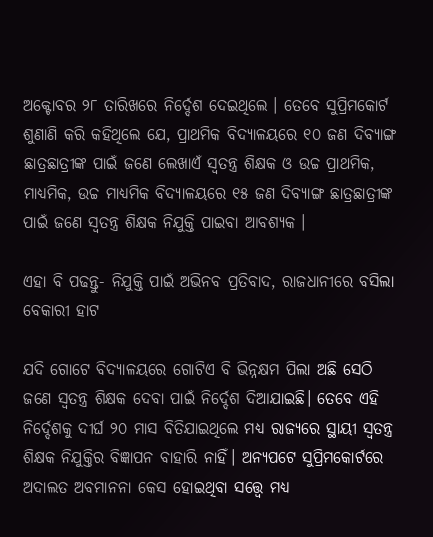ଅକ୍ଟୋବର ୨୮ ତାରିଖରେ ନିର୍ଦ୍ଦେଶ ଦେଇଥିଲେ । ତେବେ ସୁପ୍ରିମକୋର୍ଟ ଶୁଣାଣି କରି କହିଥିଲେ ଯେ, ପ୍ରାଥମିକ ବିଦ୍ୟାଳୟରେ ୧୦ ଜଣ ଦିବ୍ୟାଙ୍ଗ ଛାତ୍ରଛାତ୍ରୀଙ୍କ ପାଇଁ ଜଣେ ଲେଖାଏଁ ସ୍ବତନ୍ତ୍ର ଶିକ୍ଷକ ଓ ଉଚ୍ଚ ପ୍ରାଥମିକ, ମାଧ୍ୟମିକ, ଉଚ୍ଚ ମାଧ୍ୟମିକ ବିଦ୍ୟାଳୟରେ ୧୫ ଜଣ ଦିବ୍ୟାଙ୍ଗ ଛାତ୍ରଛାତ୍ରୀଙ୍କ ପାଇଁ ଜଣେ ସ୍ବତନ୍ତ୍ର ଶିକ୍ଷକ ନିଯୁକ୍ତି ପାଇବା ଆବଶ୍ୟକ ।

ଏହା ବି ପଢନ୍ତୁ- ନିଯୁକ୍ତି ପାଇଁ ଅଭିନବ ପ୍ରତିବାଦ, ରାଜଧାନୀରେ ବସିଲା ବେକାରୀ ହାଟ

ଯଦି ଗୋଟେ ବିଦ୍ୟାଳୟରେ ଗୋଟିଏ ବି ଭିନ୍ନକ୍ଷମ ପିଲା ଅଛି ସେଠି ଜଣେ ସ୍ବତନ୍ତ୍ର ଶିକ୍ଷକ ଦେବା ପାଇଁ ନିର୍ଦ୍ଦେଶ ଦିଆଯାଇଛି। ତେବେ ଏହି ନିର୍ଦ୍ଦେଶକୁ ଦୀର୍ଘ ୨୦ ମାସ ବିତିଯାଇଥିଲେ ମଧ୍ୟ ରାଜ୍ୟରେ ସ୍ଥାୟୀ ସ୍ବତନ୍ତ୍ର ଶିକ୍ଷକ ନିଯୁକ୍ତିର ବିଜ୍ଞାପନ ବାହାରି ନାହିଁ। ଅନ୍ୟପଟେ ସୁପ୍ରିମକୋର୍ଟରେ ଅଦାଲତ ଅବମାନନା କେସ ହୋଇଥିବା ସତ୍ତ୍ବେ ମଧ୍ୟ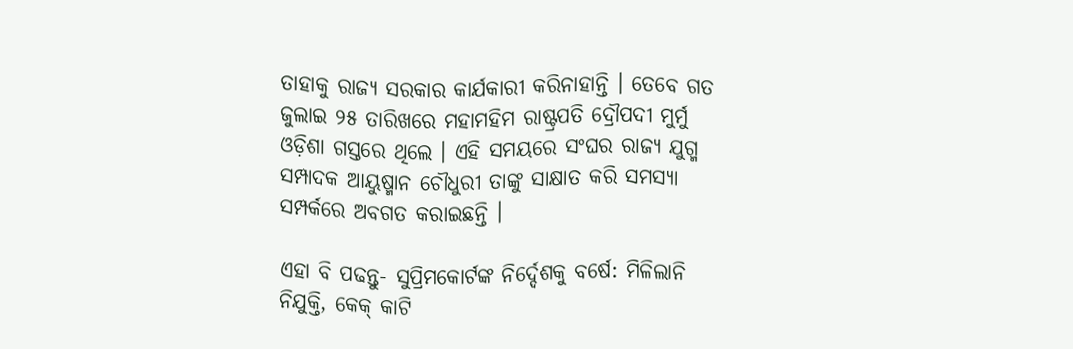ତାହାକୁ ରାଜ୍ୟ ସରକାର କାର୍ଯକାରୀ କରିନାହାନ୍ତି । ତେବେ ଗତ ଜୁଲାଇ ୨୫ ତାରିଖରେ ମହାମହିମ ରାଷ୍ଟ୍ରପତି ଦ୍ରୌପଦୀ ମୁର୍ମୁ ଓଡ଼ିଶା ଗସ୍ତରେ ଥିଲେ । ଏହି ସମୟରେ ସଂଘର ରାଜ୍ୟ ଯୁଗ୍ମ ସମ୍ପାଦକ ଆୟୁଷ୍ମାନ ଚୌଧୁରୀ ତାଙ୍କୁ ସାକ୍ଷାତ କରି ସମସ୍ୟା ସମ୍ପର୍କରେ ଅବଗତ କରାଇଛନ୍ତି ।

ଏହା ବି ପଢନ୍ତୁ- ସୁପ୍ରିମକୋର୍ଟଙ୍କ ନିର୍ଦ୍ଦେଶକୁ ବର୍ଷେ: ମିଳିଲାନି ନିଯୁକ୍ତି, କେକ୍‌ କାଟି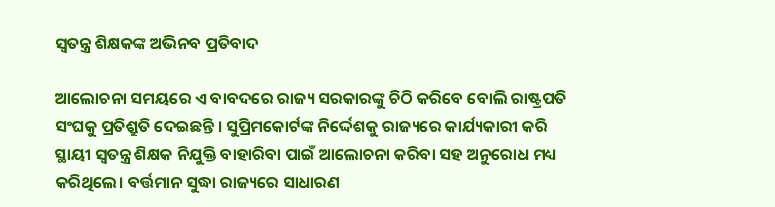ସ୍ୱତନ୍ତ୍ର ଶିକ୍ଷକଙ୍କ ଅଭିନବ ପ୍ରତିବାଦ

ଆଲୋଚନା ସମୟରେ ଏ ବାବଦରେ ରାଜ୍ୟ ସରକାରଙ୍କୁ ଚିଠି କରିବେ ବୋଲି ରାଷ୍ଟ୍ରପତି ସଂଘକୁ ପ୍ରତିଶ୍ରୁତି ଦେଇଛନ୍ତି । ସୁପ୍ରିମକୋର୍ଟଙ୍କ ନିର୍ଦ୍ଦେଶକୁ ରାଜ୍ୟରେ କାର୍ଯ୍ୟକାରୀ କରି ସ୍ଥାୟୀ ସ୍ବତନ୍ତ୍ର ଶିକ୍ଷକ ନିଯୁକ୍ତି ବାହାରିବା ପାଇଁ ଆଲୋଚନା କରିବା ସହ ଅନୁରୋଧ ମଧ୍ୟ କରିଥିଲେ। ବର୍ତ୍ତମାନ ସୁଦ୍ଧା ରାଜ୍ୟରେ ସାଧାରଣ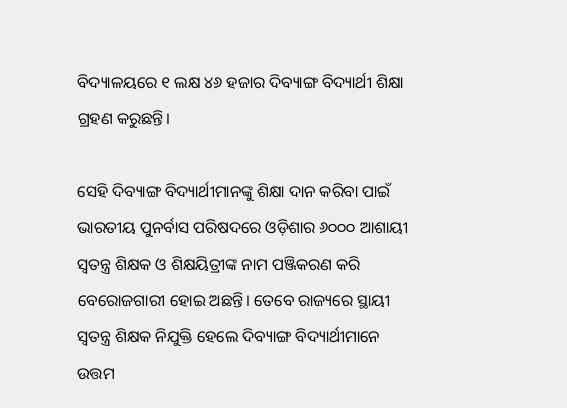ବିଦ୍ୟାଳୟରେ ୧ ଲକ୍ଷ ୪୬ ହଜାର ଦିବ୍ୟାଙ୍ଗ ବିଦ୍ୟାର୍ଥୀ ଶିକ୍ଷା ଗ୍ରହଣ କରୁଛନ୍ତି।

ସେହି ଦିବ୍ୟାଙ୍ଗ ବିଦ୍ୟାର୍ଥୀମାନଙ୍କୁ ଶିକ୍ଷା ଦାନ କରିବା ପାଇଁ ଭାରତୀୟ ପୁନର୍ବାସ ପରିଷଦରେ ଓଡ଼ିଶାର ୬୦୦୦ ଆଶାୟୀ ସ୍ବତନ୍ତ୍ର ଶିକ୍ଷକ ଓ ଶିକ୍ଷୟିତ୍ରୀଙ୍କ ନାମ ପଞ୍ଜିକରଣ କରି ବେରୋଜଗାରୀ ହୋଇ ଅଛନ୍ତି। ତେବେ ରାଜ୍ୟରେ ସ୍ଥାୟୀ ସ୍ବତନ୍ତ୍ର ଶିକ୍ଷକ ନିଯୁକ୍ତି ହେଲେ ଦିବ୍ୟାଙ୍ଗ ବିଦ୍ୟାର୍ଥୀମାନେ ଉତ୍ତମ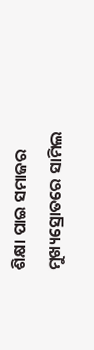ଶିକ୍ଷା ପାଇ ସମାଜର ମୁଖ୍ୟସ୍ରୋତରେ ସାମିଲ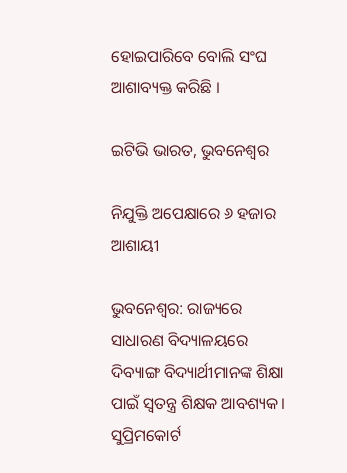ହୋଇପାରିବେ ବୋଲି ସଂଘ ଆଶାବ୍ୟକ୍ତ କରିଛି ।

ଇଟିଭି ଭାରତ, ଭୁବନେଶ୍ବର

ନିଯୁକ୍ତି ଅପେକ୍ଷାରେ ୬ ହଜାର ଆଶାୟୀ

ଭୁବନେଶ୍ବର: ରାଜ୍ୟରେ ସାଧାରଣ ବିଦ୍ୟାଳୟରେ ଦିବ୍ୟାଙ୍ଗ ବିଦ୍ୟାର୍ଥୀମାନଙ୍କ ଶିକ୍ଷା ପାଇଁ ସ୍ବତନ୍ତ୍ର ଶିକ୍ଷକ ଆବଶ୍ୟକ। ସୁପ୍ରିମକୋର୍ଟ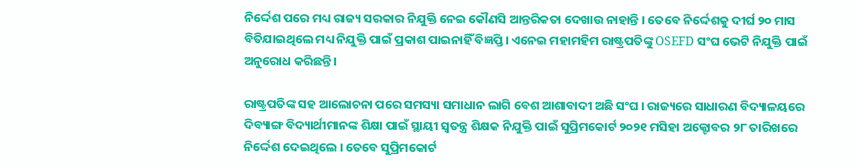ନିର୍ଦ୍ଦେଶ ପରେ ମଧ୍ୟ ରାଜ୍ୟ ସରକାର ନିଯୁକ୍ତି ନେଇ କୌଣସି ଆନ୍ତରିକତା ଦେଖାଉ ନାହାନ୍ତି । ତେବେ ନିର୍ଦ୍ଦେଶକୁ ଦୀର୍ଘ ୨୦ ମାସ ବିତିଯାଇଥିଲେ ମଧ୍ୟ ନିଯୁକ୍ତି ପାଇଁ ପ୍ରକାଶ ପାଇନାହିଁ ବିଜ୍ଞପ୍ତି । ଏନେଇ ମହାମହିମ ରାଷ୍ଟ୍ରପତିଙ୍କୁ OSEFD ସଂଘ ଭେଟି ନିଯୁକ୍ତି ପାଇଁ ଅନୁରୋଧ କରିଛନ୍ତି ।

ରାଷ୍ଟ୍ରପତିଙ୍କ ସହ ଆଲୋଚନା ପରେ ସମସ୍ୟା ସମାଧାନ ଲାଗି ବେଶ ଆଶାବାଦୀ ଅଛି ସଂଘ । ରାଜ୍ୟରେ ସାଧାରଣ ବିଦ୍ୟାଳୟରେ ଦିବ୍ୟାଙ୍ଗ ବିଦ୍ୟାର୍ଥୀମାନଙ୍କ ଶିକ୍ଷା ପାଇଁ ସ୍ଥାୟୀ ସ୍ବତନ୍ତ୍ର ଶିକ୍ଷକ ନିଯୁକ୍ତି ପାଇଁ ସୁପ୍ରିମକୋର୍ଟ ୨୦୨୧ ମସିହା ଅକ୍ଟୋବର ୨୮ ତାରିଖରେ ନିର୍ଦ୍ଦେଶ ଦେଇଥିଲେ । ତେବେ ସୁପ୍ରିମକୋର୍ଟ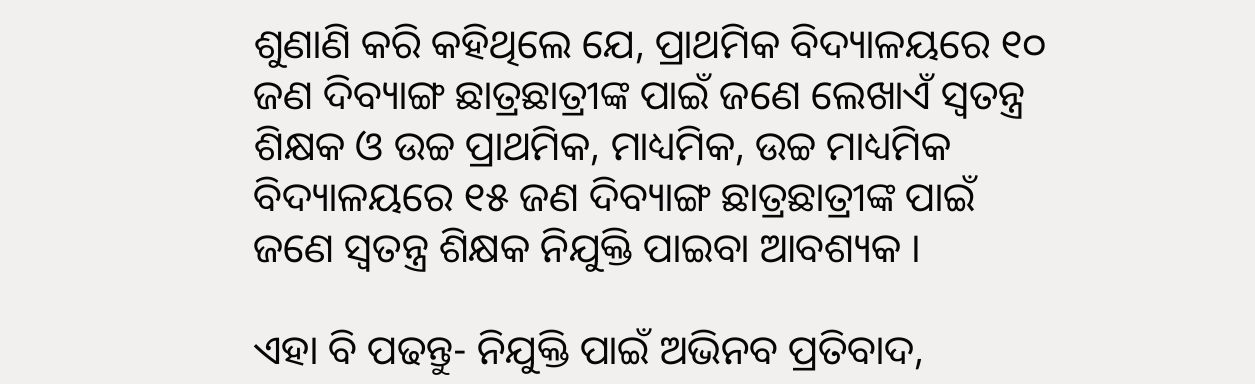ଶୁଣାଣି କରି କହିଥିଲେ ଯେ, ପ୍ରାଥମିକ ବିଦ୍ୟାଳୟରେ ୧୦ ଜଣ ଦିବ୍ୟାଙ୍ଗ ଛାତ୍ରଛାତ୍ରୀଙ୍କ ପାଇଁ ଜଣେ ଲେଖାଏଁ ସ୍ବତନ୍ତ୍ର ଶିକ୍ଷକ ଓ ଉଚ୍ଚ ପ୍ରାଥମିକ, ମାଧ୍ୟମିକ, ଉଚ୍ଚ ମାଧ୍ୟମିକ ବିଦ୍ୟାଳୟରେ ୧୫ ଜଣ ଦିବ୍ୟାଙ୍ଗ ଛାତ୍ରଛାତ୍ରୀଙ୍କ ପାଇଁ ଜଣେ ସ୍ବତନ୍ତ୍ର ଶିକ୍ଷକ ନିଯୁକ୍ତି ପାଇବା ଆବଶ୍ୟକ ।

ଏହା ବି ପଢନ୍ତୁ- ନିଯୁକ୍ତି ପାଇଁ ଅଭିନବ ପ୍ରତିବାଦ,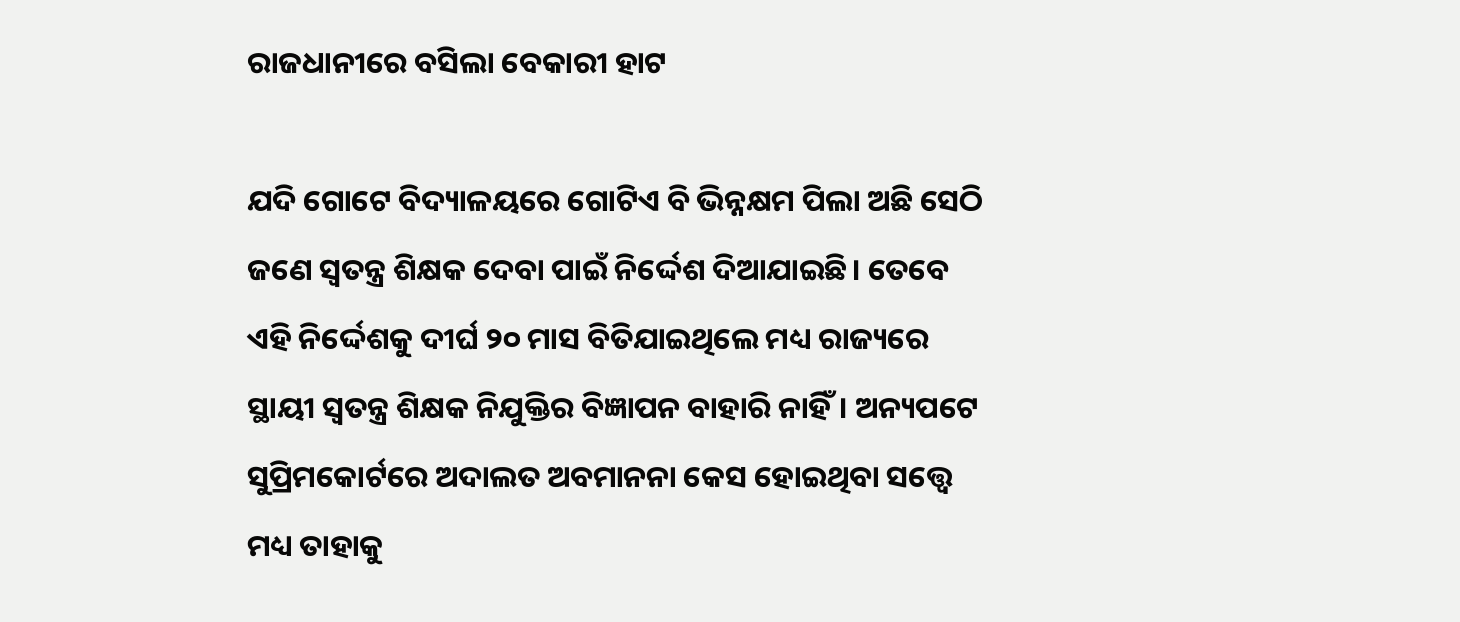ରାଜଧାନୀରେ ବସିଲା ବେକାରୀ ହାଟ

ଯଦି ଗୋଟେ ବିଦ୍ୟାଳୟରେ ଗୋଟିଏ ବି ଭିନ୍ନକ୍ଷମ ପିଲା ଅଛି ସେଠି ଜଣେ ସ୍ବତନ୍ତ୍ର ଶିକ୍ଷକ ଦେବା ପାଇଁ ନିର୍ଦ୍ଦେଶ ଦିଆଯାଇଛି। ତେବେ ଏହି ନିର୍ଦ୍ଦେଶକୁ ଦୀର୍ଘ ୨୦ ମାସ ବିତିଯାଇଥିଲେ ମଧ୍ୟ ରାଜ୍ୟରେ ସ୍ଥାୟୀ ସ୍ବତନ୍ତ୍ର ଶିକ୍ଷକ ନିଯୁକ୍ତିର ବିଜ୍ଞାପନ ବାହାରି ନାହିଁ। ଅନ୍ୟପଟେ ସୁପ୍ରିମକୋର୍ଟରେ ଅଦାଲତ ଅବମାନନା କେସ ହୋଇଥିବା ସତ୍ତ୍ବେ ମଧ୍ୟ ତାହାକୁ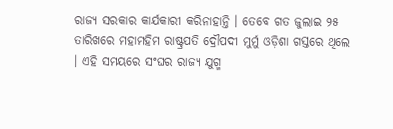ରାଜ୍ୟ ସରକାର କାର୍ଯକାରୀ କରିନାହାନ୍ତି । ତେବେ ଗତ ଜୁଲାଇ ୨୫ ତାରିଖରେ ମହାମହିମ ରାଷ୍ଟ୍ରପତି ଦ୍ରୌପଦୀ ମୁର୍ମୁ ଓଡ଼ିଶା ଗସ୍ତରେ ଥିଲେ । ଏହି ସମୟରେ ସଂଘର ରାଜ୍ୟ ଯୁଗ୍ମ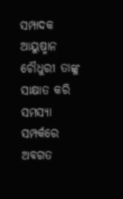ସମ୍ପାଦକ ଆୟୁଷ୍ମାନ ଚୌଧୁରୀ ତାଙ୍କୁ ସାକ୍ଷାତ କରି ସମସ୍ୟା ସମ୍ପର୍କରେ ଅବଗତ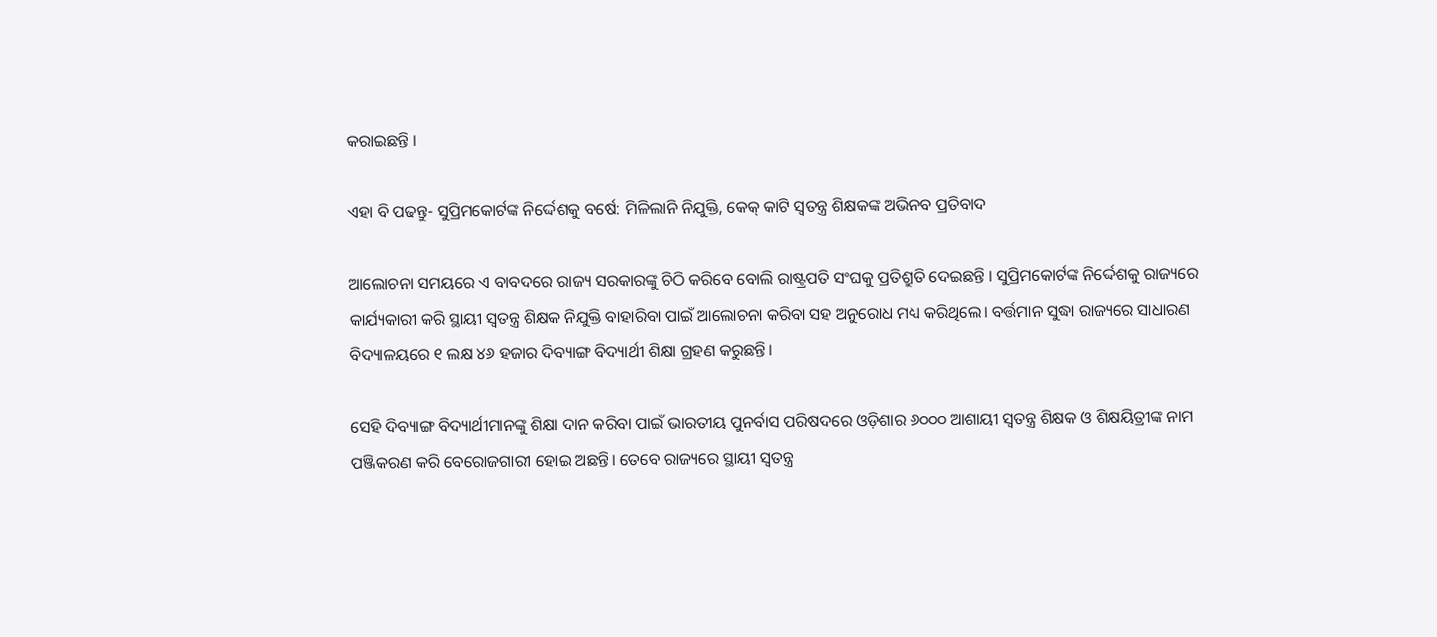କରାଇଛନ୍ତି ।

ଏହା ବି ପଢନ୍ତୁ- ସୁପ୍ରିମକୋର୍ଟଙ୍କ ନିର୍ଦ୍ଦେଶକୁ ବର୍ଷେ: ମିଳିଲାନି ନିଯୁକ୍ତି, କେକ୍‌ କାଟି ସ୍ୱତନ୍ତ୍ର ଶିକ୍ଷକଙ୍କ ଅଭିନବ ପ୍ରତିବାଦ

ଆଲୋଚନା ସମୟରେ ଏ ବାବଦରେ ରାଜ୍ୟ ସରକାରଙ୍କୁ ଚିଠି କରିବେ ବୋଲି ରାଷ୍ଟ୍ରପତି ସଂଘକୁ ପ୍ରତିଶ୍ରୁତି ଦେଇଛନ୍ତି । ସୁପ୍ରିମକୋର୍ଟଙ୍କ ନିର୍ଦ୍ଦେଶକୁ ରାଜ୍ୟରେ କାର୍ଯ୍ୟକାରୀ କରି ସ୍ଥାୟୀ ସ୍ବତନ୍ତ୍ର ଶିକ୍ଷକ ନିଯୁକ୍ତି ବାହାରିବା ପାଇଁ ଆଲୋଚନା କରିବା ସହ ଅନୁରୋଧ ମଧ୍ୟ କରିଥିଲେ। ବର୍ତ୍ତମାନ ସୁଦ୍ଧା ରାଜ୍ୟରେ ସାଧାରଣ ବିଦ୍ୟାଳୟରେ ୧ ଲକ୍ଷ ୪୬ ହଜାର ଦିବ୍ୟାଙ୍ଗ ବିଦ୍ୟାର୍ଥୀ ଶିକ୍ଷା ଗ୍ରହଣ କରୁଛନ୍ତି।

ସେହି ଦିବ୍ୟାଙ୍ଗ ବିଦ୍ୟାର୍ଥୀମାନଙ୍କୁ ଶିକ୍ଷା ଦାନ କରିବା ପାଇଁ ଭାରତୀୟ ପୁନର୍ବାସ ପରିଷଦରେ ଓଡ଼ିଶାର ୬୦୦୦ ଆଶାୟୀ ସ୍ବତନ୍ତ୍ର ଶିକ୍ଷକ ଓ ଶିକ୍ଷୟିତ୍ରୀଙ୍କ ନାମ ପଞ୍ଜିକରଣ କରି ବେରୋଜଗାରୀ ହୋଇ ଅଛନ୍ତି। ତେବେ ରାଜ୍ୟରେ ସ୍ଥାୟୀ ସ୍ବତନ୍ତ୍ର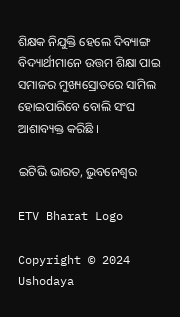ଶିକ୍ଷକ ନିଯୁକ୍ତି ହେଲେ ଦିବ୍ୟାଙ୍ଗ ବିଦ୍ୟାର୍ଥୀମାନେ ଉତ୍ତମ ଶିକ୍ଷା ପାଇ ସମାଜର ମୁଖ୍ୟସ୍ରୋତରେ ସାମିଲ ହୋଇପାରିବେ ବୋଲି ସଂଘ ଆଶାବ୍ୟକ୍ତ କରିଛି ।

ଇଟିଭି ଭାରତ, ଭୁବନେଶ୍ବର

ETV Bharat Logo

Copyright © 2024 Ushodaya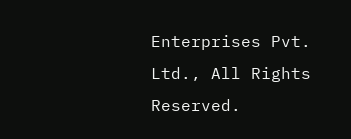Enterprises Pvt. Ltd., All Rights Reserved.